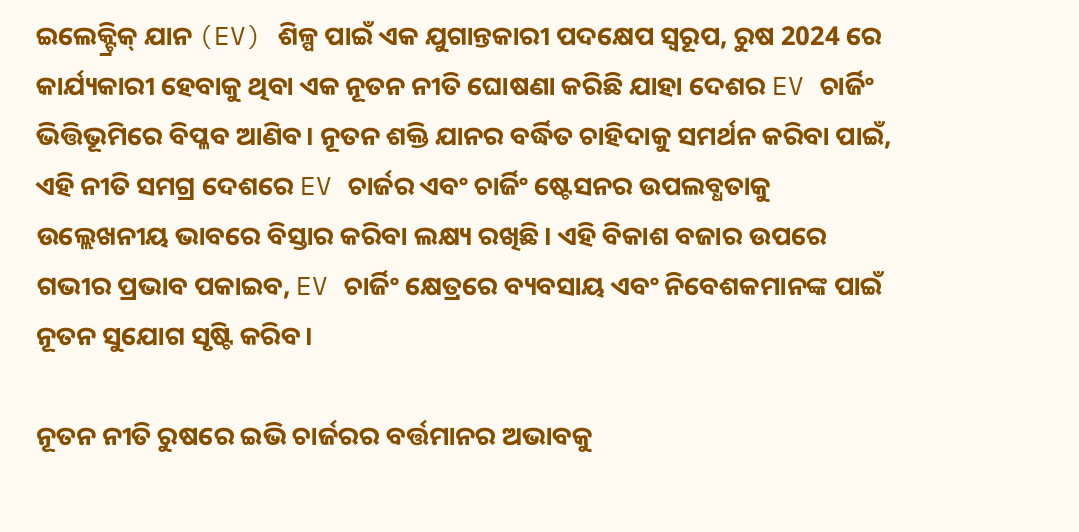ଇଲେକ୍ଟ୍ରିକ୍ ଯାନ (EV) ଶିଳ୍ପ ପାଇଁ ଏକ ଯୁଗାନ୍ତକାରୀ ପଦକ୍ଷେପ ସ୍ୱରୂପ, ରୁଷ 2024 ରେ କାର୍ଯ୍ୟକାରୀ ହେବାକୁ ଥିବା ଏକ ନୂତନ ନୀତି ଘୋଷଣା କରିଛି ଯାହା ଦେଶର EV ଚାର୍ଜିଂ ଭିତ୍ତିଭୂମିରେ ବିପ୍ଳବ ଆଣିବ। ନୂତନ ଶକ୍ତି ଯାନର ବର୍ଦ୍ଧିତ ଚାହିଦାକୁ ସମର୍ଥନ କରିବା ପାଇଁ, ଏହି ନୀତି ସମଗ୍ର ଦେଶରେ EV ଚାର୍ଜର ଏବଂ ଚାର୍ଜିଂ ଷ୍ଟେସନର ଉପଲବ୍ଧତାକୁ ଉଲ୍ଲେଖନୀୟ ଭାବରେ ବିସ୍ତାର କରିବା ଲକ୍ଷ୍ୟ ରଖିଛି। ଏହି ବିକାଶ ବଜାର ଉପରେ ଗଭୀର ପ୍ରଭାବ ପକାଇବ, EV ଚାର୍ଜିଂ କ୍ଷେତ୍ରରେ ବ୍ୟବସାୟ ଏବଂ ନିବେଶକମାନଙ୍କ ପାଇଁ ନୂତନ ସୁଯୋଗ ସୃଷ୍ଟି କରିବ।

ନୂତନ ନୀତି ରୁଷରେ ଇଭି ଚାର୍ଜରର ବର୍ତ୍ତମାନର ଅଭାବକୁ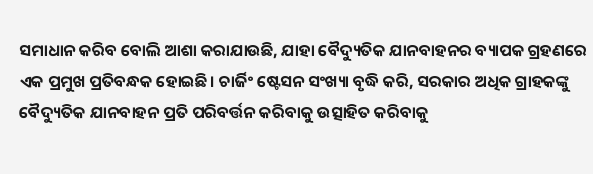ସମାଧାନ କରିବ ବୋଲି ଆଶା କରାଯାଉଛି, ଯାହା ବୈଦ୍ୟୁତିକ ଯାନବାହନର ବ୍ୟାପକ ଗ୍ରହଣରେ ଏକ ପ୍ରମୁଖ ପ୍ରତିବନ୍ଧକ ହୋଇଛି। ଚାର୍ଜିଂ ଷ୍ଟେସନ ସଂଖ୍ୟା ବୃଦ୍ଧି କରି, ସରକାର ଅଧିକ ଗ୍ରାହକଙ୍କୁ ବୈଦ୍ୟୁତିକ ଯାନବାହନ ପ୍ରତି ପରିବର୍ତ୍ତନ କରିବାକୁ ଉତ୍ସାହିତ କରିବାକୁ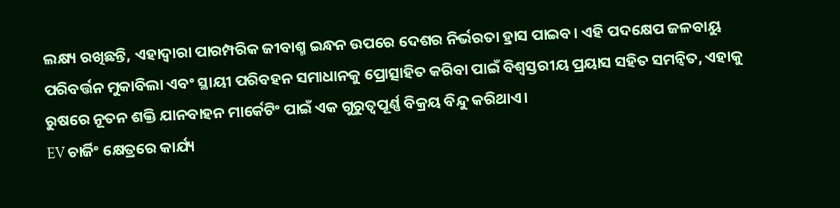ଲକ୍ଷ୍ୟ ରଖିଛନ୍ତି, ଏହାଦ୍ୱାରା ପାରମ୍ପରିକ ଜୀବାଶ୍ମ ଇନ୍ଧନ ଉପରେ ଦେଶର ନିର୍ଭରତା ହ୍ରାସ ପାଇବ। ଏହି ପଦକ୍ଷେପ ଜଳବାୟୁ ପରିବର୍ତ୍ତନ ମୁକାବିଲା ଏବଂ ସ୍ଥାୟୀ ପରିବହନ ସମାଧାନକୁ ପ୍ରୋତ୍ସାହିତ କରିବା ପାଇଁ ବିଶ୍ୱସ୍ତରୀୟ ପ୍ରୟାସ ସହିତ ସମନ୍ୱିତ, ଏହାକୁ ରୁଷରେ ନୂତନ ଶକ୍ତି ଯାନବାହନ ମାର୍କେଟିଂ ପାଇଁ ଏକ ଗୁରୁତ୍ୱପୂର୍ଣ୍ଣ ବିକ୍ରୟ ବିନ୍ଦୁ କରିଥାଏ।
EV ଚାର୍ଜିଂ କ୍ଷେତ୍ରରେ କାର୍ଯ୍ୟ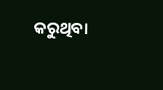କରୁଥିବା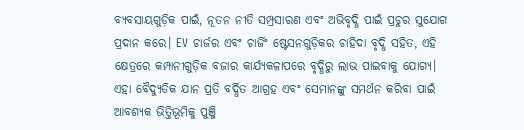ବ୍ୟବସାୟଗୁଡ଼ିକ ପାଇଁ, ନୂତନ ନୀତି ସମ୍ପ୍ରସାରଣ ଏବଂ ଅଭିବୃଦ୍ଧି ପାଇଁ ପ୍ରଚୁର ସୁଯୋଗ ପ୍ରଦାନ କରେ। EV ଚାର୍ଜର ଏବଂ ଚାର୍ଜିଂ ଷ୍ଟେସନଗୁଡ଼ିକର ଚାହିଦା ବୃଦ୍ଧି ସହିତ, ଏହି କ୍ଷେତ୍ରରେ କମ୍ପାନୀଗୁଡ଼ିକ ବଜାର କାର୍ଯ୍ୟକଳାପରେ ବୃଦ୍ଧିରୁ ଲାଭ ପାଇବାକୁ ଯୋଗ୍ୟ। ଏହା ବୈଦ୍ୟୁତିକ ଯାନ ପ୍ରତି ବର୍ଦ୍ଧିତ ଆଗ୍ରହ ଏବଂ ସେମାନଙ୍କୁ ସମର୍ଥନ କରିବା ପାଇଁ ଆବଶ୍ୟକ ଭିତ୍ତିଭୂମିକୁ ପୁଞ୍ଜି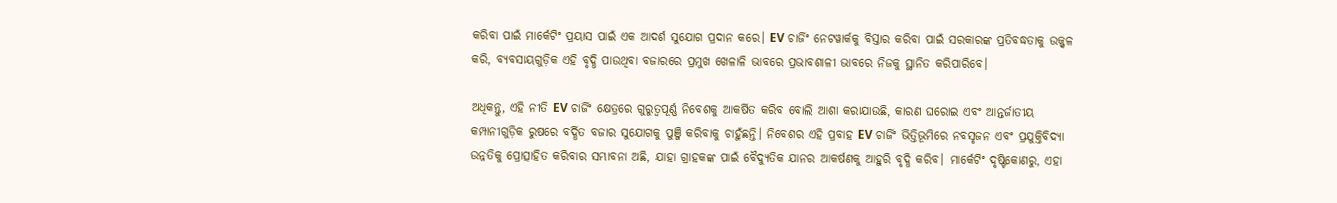କରିବା ପାଇଁ ମାର୍କେଟିଂ ପ୍ରୟାସ ପାଇଁ ଏକ ଆଦର୍ଶ ସୁଯୋଗ ପ୍ରଦାନ କରେ। EV ଚାର୍ଜିଂ ନେଟୱାର୍କକୁ ବିସ୍ତାର କରିବା ପାଇଁ ସରକାରଙ୍କ ପ୍ରତିବଦ୍ଧତାକୁ ଉଜ୍ଜ୍ୱଳ କରି, ବ୍ୟବସାୟଗୁଡ଼ିକ ଏହି ବୃଦ୍ଧି ପାଉଥିବା ବଜାରରେ ପ୍ରମୁଖ ଖେଳାଳି ଭାବରେ ପ୍ରଭାବଶାଳୀ ଭାବରେ ନିଜକୁ ସ୍ଥାନିତ କରିପାରିବେ।

ଅଧିକନ୍ତୁ, ଏହି ନୀତି EV ଚାର୍ଜିଂ କ୍ଷେତ୍ରରେ ଗୁରୁତ୍ୱପୂର୍ଣ୍ଣ ନିବେଶକୁ ଆକର୍ଷିତ କରିବ ବୋଲି ଆଶା କରାଯାଉଛି, କାରଣ ଘରୋଇ ଏବଂ ଆନ୍ତର୍ଜାତୀୟ କମ୍ପାନୀଗୁଡ଼ିକ ରୁଷରେ ବର୍ଦ୍ଧିତ ବଜାର ସୁଯୋଗକୁ ପୁଞ୍ଜି କରିବାକୁ ଚାହୁଁଛନ୍ତି। ନିବେଶର ଏହି ପ୍ରବାହ EV ଚାର୍ଜିଂ ଭିତ୍ତିଭୂମିରେ ନବସୃଜନ ଏବଂ ପ୍ରଯୁକ୍ତିବିଦ୍ୟା ଉନ୍ନତିକୁ ପ୍ରୋତ୍ସାହିତ କରିବାର ସମ୍ଭାବନା ଅଛି, ଯାହା ଗ୍ରାହକଙ୍କ ପାଇଁ ବୈଦ୍ୟୁତିକ ଯାନର ଆକର୍ଷଣକୁ ଆହୁରି ବୃଦ୍ଧି କରିବ। ମାର୍କେଟିଂ ଦୃଷ୍ଟିକୋଣରୁ, ଏହା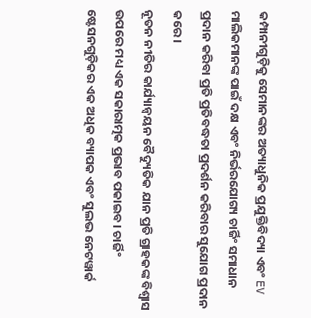କମ୍ପାନୀଗୁଡ଼ିକୁ ସେମାନଙ୍କର ଅତ୍ୟାଧୁନିକ ପ୍ରଯୁକ୍ତିବିଦ୍ୟା ଏବଂ EV ମାଲିକମାନଙ୍କ ପାଇଁ ଦକ୍ଷ ଏବଂ ନିର୍ଭରଯୋଗ୍ୟ ଚାର୍ଜିଂ ସମାଧାନ ପ୍ରଦାନ କରିବା ପ୍ରତି ପ୍ରତିବଦ୍ଧତା ପ୍ରଦର୍ଶନ କରିବାର ସୁଯୋଗ ପ୍ରଦାନ କରେ।
ନୂତନ ନୀତିର କାର୍ଯ୍ୟାନ୍ୱୟନ ବୈଦ୍ୟୁତିକ ଯାନ ପ୍ରତି ଗ୍ରାହକଙ୍କ ବିଶ୍ୱାସ ଉପରେ ମଧ୍ୟ ଏକ ସକାରାତ୍ମକ ପ୍ରଭାବ ପକାଇବ। ଚାର୍ଜିଂ ଷ୍ଟେସନଗୁଡ଼ିକର ଏକ ଅଧିକ ବ୍ୟାପକ ଏବଂ ସୁଲଭ ନେଟୱାର୍କ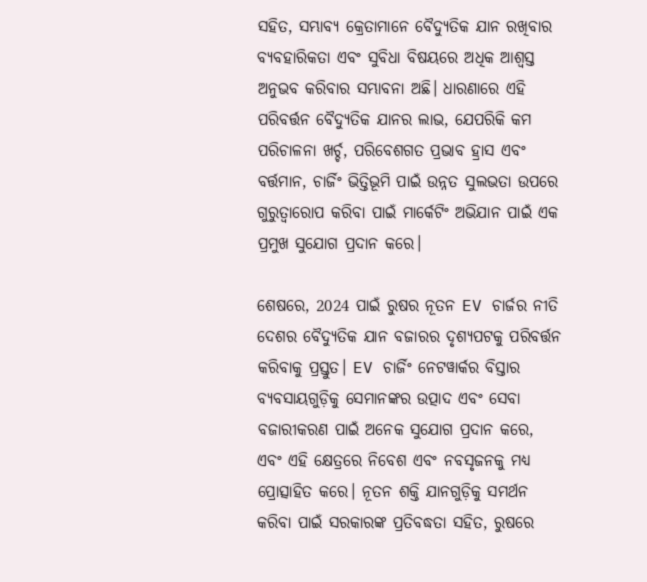ସହିତ, ସମ୍ଭାବ୍ୟ କ୍ରେତାମାନେ ବୈଦ୍ୟୁତିକ ଯାନ ରଖିବାର ବ୍ୟବହାରିକତା ଏବଂ ସୁବିଧା ବିଷୟରେ ଅଧିକ ଆଶ୍ୱସ୍ତ ଅନୁଭବ କରିବାର ସମ୍ଭାବନା ଅଛି। ଧାରଣାରେ ଏହି ପରିବର୍ତ୍ତନ ବୈଦ୍ୟୁତିକ ଯାନର ଲାଭ, ଯେପରିକି କମ ପରିଚାଳନା ଖର୍ଚ୍ଚ, ପରିବେଶଗତ ପ୍ରଭାବ ହ୍ରାସ ଏବଂ ବର୍ତ୍ତମାନ, ଚାର୍ଜିଂ ଭିତ୍ତିଭୂମି ପାଇଁ ଉନ୍ନତ ସୁଲଭତା ଉପରେ ଗୁରୁତ୍ୱାରୋପ କରିବା ପାଇଁ ମାର୍କେଟିଂ ଅଭିଯାନ ପାଇଁ ଏକ ପ୍ରମୁଖ ସୁଯୋଗ ପ୍ରଦାନ କରେ।

ଶେଷରେ, 2024 ପାଇଁ ରୁଷର ନୂତନ EV ଚାର୍ଜର ନୀତି ଦେଶର ବୈଦ୍ୟୁତିକ ଯାନ ବଜାରର ଦୃଶ୍ୟପଟକୁ ପରିବର୍ତ୍ତନ କରିବାକୁ ପ୍ରସ୍ତୁତ। EV ଚାର୍ଜିଂ ନେଟୱାର୍କର ବିସ୍ତାର ବ୍ୟବସାୟଗୁଡ଼ିକୁ ସେମାନଙ୍କର ଉତ୍ପାଦ ଏବଂ ସେବା ବଜାରୀକରଣ ପାଇଁ ଅନେକ ସୁଯୋଗ ପ୍ରଦାନ କରେ, ଏବଂ ଏହି କ୍ଷେତ୍ରରେ ନିବେଶ ଏବଂ ନବସୃଜନକୁ ମଧ୍ୟ ପ୍ରୋତ୍ସାହିତ କରେ। ନୂତନ ଶକ୍ତି ଯାନଗୁଡ଼ିକୁ ସମର୍ଥନ କରିବା ପାଇଁ ସରକାରଙ୍କ ପ୍ରତିବଦ୍ଧତା ସହିତ, ରୁଷରେ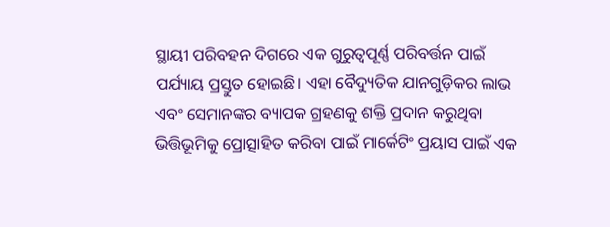ସ୍ଥାୟୀ ପରିବହନ ଦିଗରେ ଏକ ଗୁରୁତ୍ୱପୂର୍ଣ୍ଣ ପରିବର୍ତ୍ତନ ପାଇଁ ପର୍ଯ୍ୟାୟ ପ୍ରସ୍ତୁତ ହୋଇଛି। ଏହା ବୈଦ୍ୟୁତିକ ଯାନଗୁଡ଼ିକର ଲାଭ ଏବଂ ସେମାନଙ୍କର ବ୍ୟାପକ ଗ୍ରହଣକୁ ଶକ୍ତି ପ୍ରଦାନ କରୁଥିବା ଭିତ୍ତିଭୂମିକୁ ପ୍ରୋତ୍ସାହିତ କରିବା ପାଇଁ ମାର୍କେଟିଂ ପ୍ରୟାସ ପାଇଁ ଏକ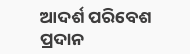ଆଦର୍ଶ ପରିବେଶ ପ୍ରଦାନ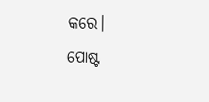କରେ।
ପୋଷ୍ଟ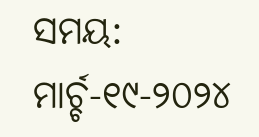ସମୟ: ମାର୍ଚ୍ଚ-୧୯-୨୦୨୪